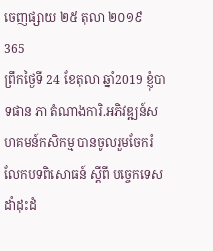ចេញផ្សាយ ២៥ តុលា ២០១៩
365
ព្រឹកថ្ងៃទី 24 ខែតុលា ឆ្នាំ2019 ខ្ញុំបាទផាន ភា តំណាងការិ.អភិវឌ្ឍន៍សហគមន៍កសិកម្ម បានចូលរួមចែករំលែកបទពិសោធន៍ ស្ដីពី បច្ចេកទេសដាំដុះដំ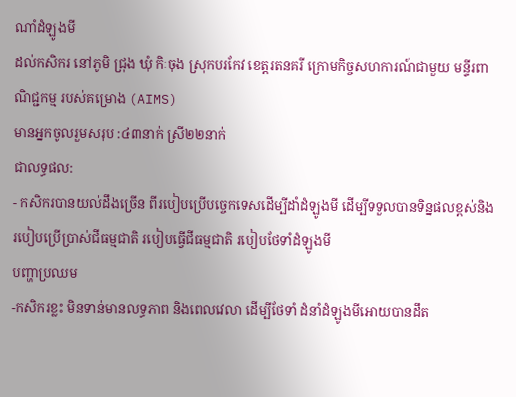ណាំដំឡូងមី
ដល់កសិករ នៅភូមិ ជ្រុង ឃុំ កិៈចុង ស្រុកបរកែវ ខេត្តរតនគរី ក្រោមកិច្ចសហការណ៍ជាមួយ មន្ទីរពាណិជ្ជកម្ម របស់គម្រោង (AIMS)
មានអ្នកចូលរួមសរុប :៤៣នាក់ ស្រី២២នាក់
ជាលទ្ធផល:
- កសិករបានយល់ដឹងច្រើន ពីរបៀបប្រើបច្ចេកទេសដើម្បីដាំដំឡូងមី ដើម្បីទទួលបានទិន្នផលខ្ពស់និងរបៀបប្រើប្រាស់ជីធម្មជាតិ របៀបធ្វើជីធម្មជាតិ របៀបថែទាំដំឡូងមី
បញ្ហាប្រឈម
-កសិករខ្លះ មិនទាន់មានលទ្ធភាព និងពេលវេលា ដើម្បីថែទាំ ដំនាំដំឡូងមីអោយបានដឹត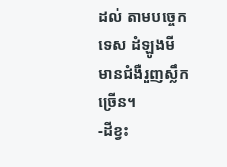ដល់ តាមបច្ចេកទេស ដំឡូងមី មានជំងឺរួញស្លឹកច្រើន។
-ដីខ្វះ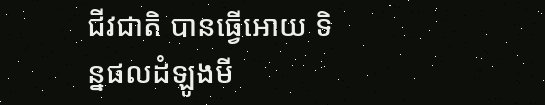ជីវជាតិ បានធ្វើអោយ ទិន្នផលដំឡូងមី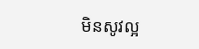មិនសូវល្អ